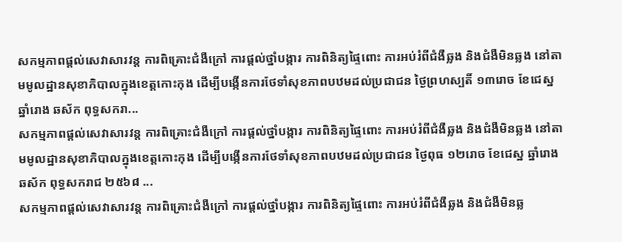សកម្មភាពផ្ដល់សេវាសារវន្ត ការពិគ្រោះជំងឺក្រៅ ការផ្ដល់ថ្នាំបង្ការ ការពិនិត្យផ្ទៃពោះ ការអប់រំពីជំងឺឆ្លង និងជំងឺមិនឆ្លង នៅតាមមូលដ្ឋានសុខាភិបាលក្នុងខេត្តកោះកុង ដើម្បីបង្កើនការថែទាំសុខភាពបឋមដល់ប្រជាជន ថ្ងៃព្រហស្បតិ៍ ១៣រោច ខែជេស្ឋ ឆ្នាំរោង ឆស័ក ពុទ្ធសករា...
សកម្មភាពផ្ដល់សេវាសារវន្ត ការពិគ្រោះជំងឺក្រៅ ការផ្ដល់ថ្នាំបង្ការ ការពិនិត្យផ្ទៃពោះ ការអប់រំពីជំងឺឆ្លង និងជំងឺមិនឆ្លង នៅតាមមូលដ្ឋានសុខាភិបាលក្នុងខេត្តកោះកុង ដើម្បីបង្កើនការថែទាំសុខភាពបឋមដល់ប្រជាជន ថ្ងៃពុធ ១២រោច ខែជេស្ឋ ឆ្នាំរោង ឆស័ក ពុទ្ធសករាជ ២៥៦៨ ...
សកម្មភាពផ្ដល់សេវាសារវន្ត ការពិគ្រោះជំងឺក្រៅ ការផ្ដល់ថ្នាំបង្ការ ការពិនិត្យផ្ទៃពោះ ការអប់រំពីជំងឺឆ្លង និងជំងឺមិនឆ្ល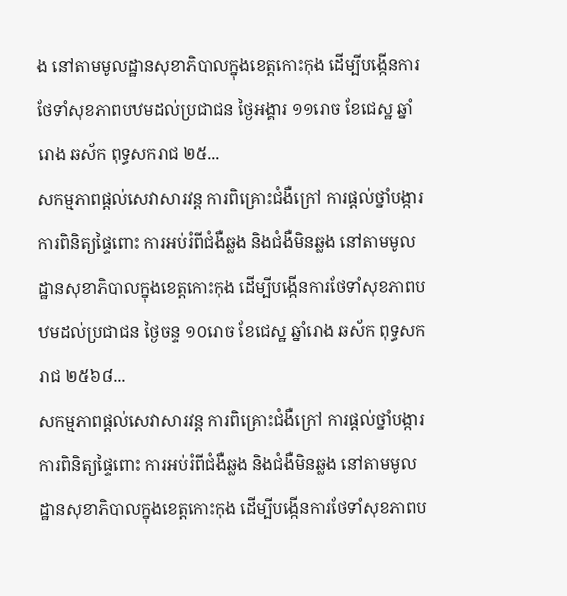ង នៅតាមមូលដ្ឋានសុខាភិបាលក្នុងខេត្តកោះកុង ដើម្បីបង្កើនការថែទាំសុខភាពបឋមដល់ប្រជាជន ថ្ងៃអង្គារ ១១រោច ខែជេស្ឋ ឆ្នាំរោង ឆស័ក ពុទ្ធសករាជ ២៥...
សកម្មភាពផ្ដល់សេវាសារវន្ត ការពិគ្រោះជំងឺក្រៅ ការផ្ដល់ថ្នាំបង្ការ ការពិនិត្យផ្ទៃពោះ ការអប់រំពីជំងឺឆ្លង និងជំងឺមិនឆ្លង នៅតាមមូលដ្ឋានសុខាភិបាលក្នុងខេត្តកោះកុង ដើម្បីបង្កើនការថែទាំសុខភាពបឋមដល់ប្រជាជន ថ្ងៃចន្ទ ១០រោច ខែជេស្ឋ ឆ្នាំរោង ឆស័ក ពុទ្ធសករាជ ២៥៦៨...
សកម្មភាពផ្ដល់សេវាសារវន្ត ការពិគ្រោះជំងឺក្រៅ ការផ្ដល់ថ្នាំបង្ការ ការពិនិត្យផ្ទៃពោះ ការអប់រំពីជំងឺឆ្លង និងជំងឺមិនឆ្លង នៅតាមមូលដ្ឋានសុខាភិបាលក្នុងខេត្តកោះកុង ដើម្បីបង្កើនការថែទាំសុខភាពប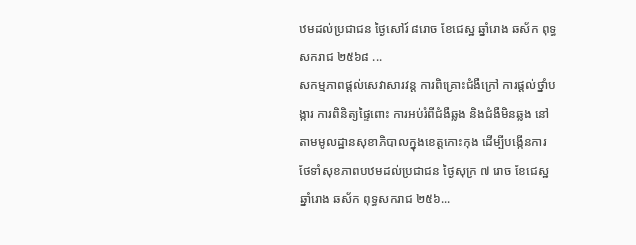ឋមដល់ប្រជាជន ថ្ងៃសៅរ៍ ៨រោច ខែជេស្ឋ ឆ្នាំរោង ឆស័ក ពុទ្ធសករាជ ២៥៦៨ ...
សកម្មភាពផ្ដល់សេវាសារវន្ត ការពិគ្រោះជំងឺក្រៅ ការផ្ដល់ថ្នាំបង្ការ ការពិនិត្យផ្ទៃពោះ ការអប់រំពីជំងឺឆ្លង និងជំងឺមិនឆ្លង នៅតាមមូលដ្ឋានសុខាភិបាលក្នុងខេត្តកោះកុង ដើម្បីបង្កើនការថែទាំសុខភាពបឋមដល់ប្រជាជន ថ្ងៃសុក្រ ៧ រោច ខែជេស្ឋ ឆ្នាំរោង ឆស័ក ពុទ្ធសករាជ ២៥៦...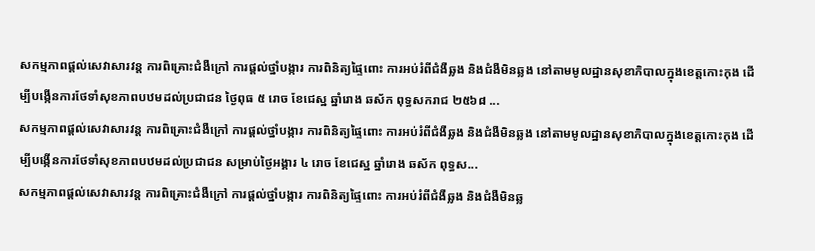សកម្មភាពផ្ដល់សេវាសារវន្ត ការពិគ្រោះជំងឺក្រៅ ការផ្ដល់ថ្នាំបង្ការ ការពិនិត្យផ្ទៃពោះ ការអប់រំពីជំងឺឆ្លង និងជំងឺមិនឆ្លង នៅតាមមូលដ្ឋានសុខាភិបាលក្នុងខេត្តកោះកុង ដើម្បីបង្កើនការថែទាំសុខភាពបឋមដល់ប្រជាជន ថ្ងៃពុធ ៥ រោច ខែជេស្ឋ ឆ្នាំរោង ឆស័ក ពុទ្ធសករាជ ២៥៦៨ ...
សកម្មភាពផ្ដល់សេវាសារវន្ត ការពិគ្រោះជំងឺក្រៅ ការផ្ដល់ថ្នាំបង្ការ ការពិនិត្យផ្ទៃពោះ ការអប់រំពីជំងឺឆ្លង និងជំងឺមិនឆ្លង នៅតាមមូលដ្ឋានសុខាភិបាលក្នុងខេត្តកោះកុង ដើម្បីបង្កើនការថែទាំសុខភាពបឋមដល់ប្រជាជន សម្រាប់ថ្ងៃអង្គារ ៤ រោច ខែជេស្ឋ ឆ្នាំរោង ឆស័ក ពុទ្ធស...
សកម្មភាពផ្ដល់សេវាសារវន្ត ការពិគ្រោះជំងឺក្រៅ ការផ្ដល់ថ្នាំបង្ការ ការពិនិត្យផ្ទៃពោះ ការអប់រំពីជំងឺឆ្លង និងជំងឺមិនឆ្ល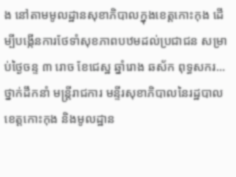ង នៅតាមមូលដ្ឋានសុខាភិបាលក្នុងខេត្តកោះកុង ដើម្បីបង្កើនការថែទាំសុខភាពបឋមដល់ប្រជាជន សម្រាប់ថ្ងៃចន្ទ ៣ រោច ខែជេស្ឋ ឆ្នាំរោង ឆស័ក ពុទ្ធសករ...
ថ្នាក់ដឹកនាំ មន្ត្រីរាជការ មន្ទីរសុខាភិបាលនៃរដ្ឋបាលខេត្តកោះកុង និងមូលដ្ឋាន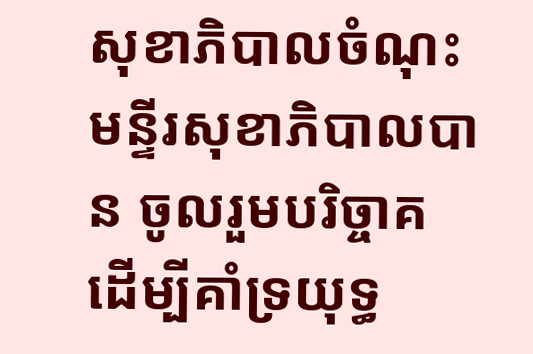សុខាភិបាលចំណុះមន្ទីរសុខាភិបាលបាន ចូលរួមបរិច្ចាគដើម្បីគាំទ្រយុទ្ធ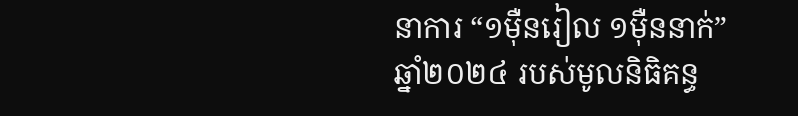នាការ “១ម៉ឺនរៀល ១ម៉ឺននាក់” ឆ្នាំ២០២៤ របស់មូលនិធិគន្ធ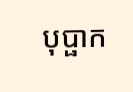បុប្ផាក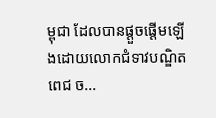ម្ពុជា ដែលបានផ្ដួចផ្ដើមឡើងដោយលោកជំទាវបណ្ឌិត ពេជ ច...